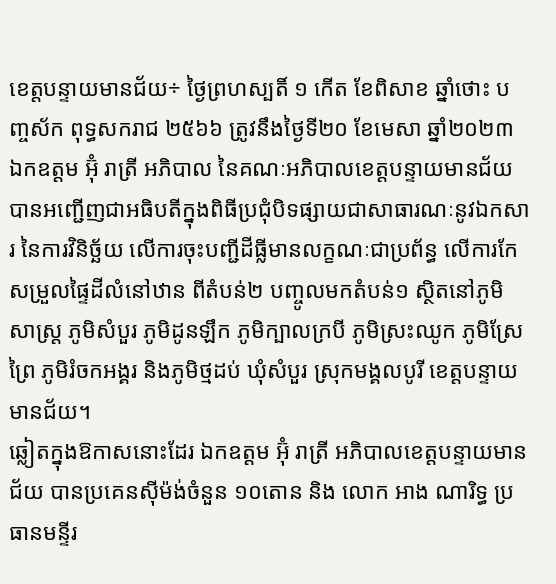ខេត្តបន្ទាយមានជ័យ÷ ថ្ងៃព្រហស្បតិ៍ ១ កើត ខែពិសាខ ឆ្នាំថោះ បញ្ចស័ក ពុទ្ធសករាជ ២៥៦៦ ត្រូវនឹងថ្ងៃទី២០ ខែមេសា ឆ្នាំ២០២៣ ឯកឧត្ដម អ៊ុំ រាត្រី អភិបាល នៃគណៈអភិបាលខេត្តបន្ទាយមានជ័យ បានអញ្ជេីញជាអធិបតីក្នុងពិធីប្រជុំបិទផ្សាយជាសាធារណៈនូវឯកសារ នៃការវិនិច្ឆ័យ លើការចុះបញ្ជីដីធ្លីមានលក្ខណៈជាប្រព័ន្ធ លើការកែសម្រួលផ្ទៃដីលំនៅឋាន ពីតំបន់២ បញ្ចូលមកតំបន់១ ស្ថិតនៅភូមិសាស្ត្រ ភូមិសំបួរ ភូមិដូនឡឹក ភូមិក្បាលក្របី ភូមិស្រះឈូក ភូមិស្រែព្រៃ ភូមិរំចកអង្គរ និងភូមិថ្មដប់ ឃុំសំបួរ ស្រុកមង្គលបូរី ខេត្តបន្ទាយមានជ័យ។
ឆ្លៀតក្នុងឱកាសនោះដែរ ឯកឧត្ដម អ៊ុំ រាត្រី អភិបាលខេត្តបន្ទាយមានជ័យ បានប្រគេនស៊ីម៉ង់ចំនួន ១០តោន និង លោក អាង ណារិទ្ធ ប្រធានមន្ទីរ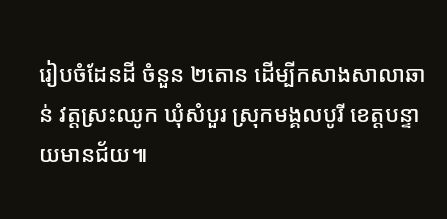រៀបចំដែនដី ចំនួន ២តោន ដេីម្បីកសាងសាលាឆាន់ វត្តស្រះឈូក ឃុំសំបួរ ស្រុកមង្គលបូរី ខេត្តបន្ទាយមានជ័យ៕